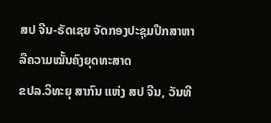ສປ ຈີນ-ຣັດເຊຍ ຈັດກອງປະຊຸມປຶກສາຫາລືຄວາມໝັ້ນຄົງຍຸດທະສາດ
ຂປລ.ວິທະຍຸ ສາກົນ ແຫ່ງ ສປ ຈີນ, ວັນທີ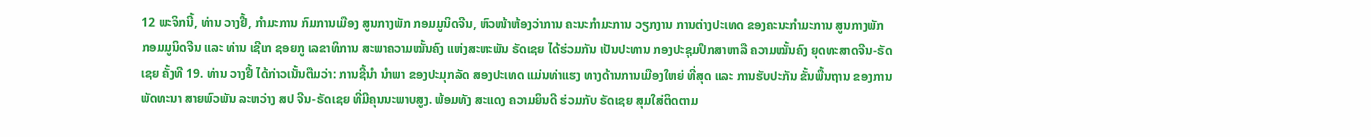12 ພະຈິກນີ້, ທ່ານ ວາງຢີ້, ກຳມະການ ກົມການເມືອງ ສູນກາງພັກ ກອມມູນິດຈີນ, ຫົວໜ້າຫ້ອງວ່າການ ຄະນະກຳມະການ ວຽກງານ ການຕ່າງປະເທດ ຂອງຄະນະກຳມະການ ສູນກາງພັກ ກອມມູນິດຈີນ ແລະ ທ່ານ ເຊີເກ ຊອຍກູ ເລຂາທິການ ສະພາຄວາມໝັ້ນຄົງ ແຫ່ງສະຫະພັນ ຣັດເຊຍ ໄດ້ຮ່ວມກັນ ເປັນປະທານ ກອງປະຊຸມປຶກສາຫາລື ຄວາມໝັ້ນຄົງ ຍຸດທະສາດຈີນ-ຣັດເຊຍ ຄັ້ງທີ 19. ທ່ານ ວາງຢີ້ ໄດ້ກ່າວເນັ້ນຕືມວ່າ: ການຊີ້ນຳ ນຳພາ ຂອງປະມຸກລັດ ສອງປະເທດ ແມ່ນທ່າແຮງ ທາງດ້ານການເມືອງໃຫຍ່ ທີ່ສຸດ ແລະ ການຮັບປະກັນ ຂັ້ນພື້ນຖານ ຂອງການພັດທະນາ ສາຍພົວພັນ ລະຫວ່າງ ສປ ຈີນ-ຣັດເຊຍ ທີ່ມີຄຸນນະພາບສູງ. ພ້ອມທັງ ສະແດງ ຄວາມຍິນດີ ຮ່ວມກັບ ຣັດເຊຍ ສຸມໃສ່ຕິດຕາມ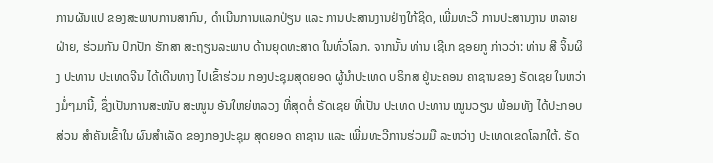ການຜັນແປ ຂອງສະພາບການສາກົນ, ດຳເນີນການແລກປ່ຽນ ແລະ ການປະສານງານຢ່າງໃກ້ຊິດ, ເພີ່ມທະວີ ການປະສານງານ ຫລາຍຝ່າຍ, ຮ່ວມກັນ ປົກປັກ ຮັກສາ ສະຖຽນລະພາບ ດ້ານຍຸດທະສາດ ໃນທົ່ວໂລກ. ຈາກນັ້ນ ທ່ານ ເຊີເກ ຊອຍກູ ກ່າວວ່າ: ທ່ານ ສີ ຈິ້ນຜິງ ປະທານ ປະເທດຈີນ ໄດ້ເດີນທາງ ໄປເຂົ້າຮ່ວມ ກອງປະຊຸມສຸດຍອດ ຜູ້ນຳປະເທດ ບຣິກສ ຢູ່ນະຄອນ ຄາຊານຂອງ ຣັດເຊຍ ໃນຫວ່າງມໍ່ໆມານີ້, ຊຶ່ງເປັນການສະໜັບ ສະໜູນ ອັນໃຫຍ່ຫລວງ ທີ່ສຸດຕໍ່ ຣັດເຊຍ ທີ່ເປັນ ປະເທດ ປະທານ ໝູນວຽນ ພ້ອມທັງ ໄດ້ປະກອບສ່ວນ ສຳຄັນເຂົ້າໃນ ຜົນສຳເລັດ ຂອງກອງປະຊຸມ ສຸດຍອດ ຄາຊານ ແລະ ເພີ່ມທະວີການຮ່ວມມື ລະຫວ່າງ ປະເທດເຂດໂລກໃຕ້. ຣັດ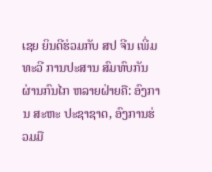ເຊຍ ຍິນດີຮ່ວມກັບ ສປ ຈີນ ເພີ່ມທະວີ ການປະສານ ສົມທົບກັນ ຜ່ານກົນໄກ ຫລາຍຝ່າຍຄື: ອົງການ ສະຫະ ປະຊາຊາດ, ອົງການຮ່ວມມື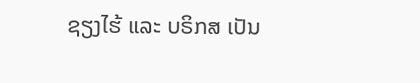ຊຽງໄຮ້ ແລະ ບຣິກສ ເປັນ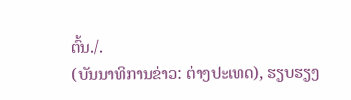ຕົ້ນ./.
(ບັນນາທິການຂ່າວ: ຕ່າງປະເທດ), ຮຽບຮຽງ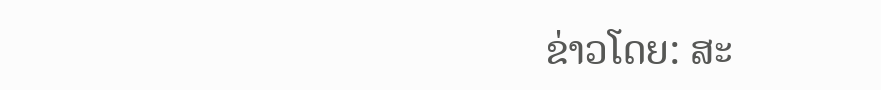ຂ່າວໂດຍ: ສະ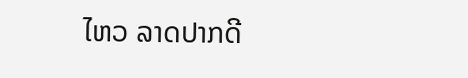ໄຫວ ລາດປາກດີ